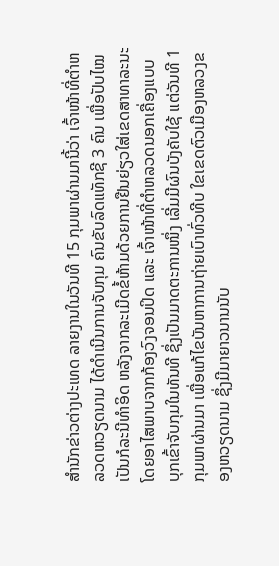ສຳນັກຂ່າວຕ່າງປະເທດ ລາຍງານໃນວັນທີ 15 ກຸມພາຜ່ານມານີ້ວ່າ ເຈົ້າໜ້າທີ່ຕຳຫລວດຫວຽດນາມ ໄດ້ດຳເນີນການຈັບກຸມ ຄົນຂັບລົດແທັກຊີ 3 ຄົນ ເພື່ອປັບໄໝເປັນກໍລະນີທຳອິດ ຫລັງຈາກລະເມີດຂໍ້ຫ້າມດ້ວຍການຢືນຍ່ຽວໃສ່ເຂດສາທາລະນະ ໂດຍອາໄສພາບຈາກກ້ອງວົງຈອນປິດ ແລະ ເຈົ້າໜ້າທີ່ຕຳຫລວດນອກເຄື່ອງແບບ ບຸກເຂົ້າຈັບກຸມໃນທັນທີ ຊຶ່ງເປັນມາດຕະການໜຶ່ງ ເລີ່ມມີຜົນບັງຄັບໃຊ້ ແຕ່ວັນທີ 1 ກຸມພາຜ່ານມາ ເພື່ອແກ້ໄຂບັນຫາການຖ່າຍເບົາທົ່ວທີບ ໃຂເຂດຕົວເມືອງຫລວງຂອງຫວຽດນາມ ຊຶ່ງມີມາຍາວນານນັບ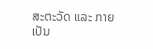ສະຕະວັດ ແລະ ກາຍເປັນ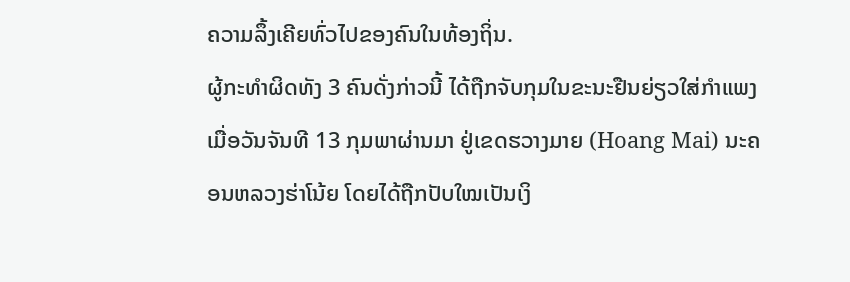ຄວາມລຶ້ງເຄີຍທົ່ວໄປຂອງຄົນໃນທ້ອງຖິ່ນ.
ຜູ້ກະທຳຜິດທັງ 3 ຄົນດັ່ງກ່າວນີ້ ໄດ້ຖືກຈັບກຸມໃນຂະນະຢືນຍ່ຽວໃສ່ກຳແພງ ເມື່ອວັນຈັນທີ 13 ກຸມພາຜ່ານມາ ຢູ່ເຂດຮວາງມາຍ (Hoang Mai) ນະຄອນຫລວງຮ່າໂນ້ຍ ໂດຍໄດ້ຖືກປັບໃໝເປັນເງິ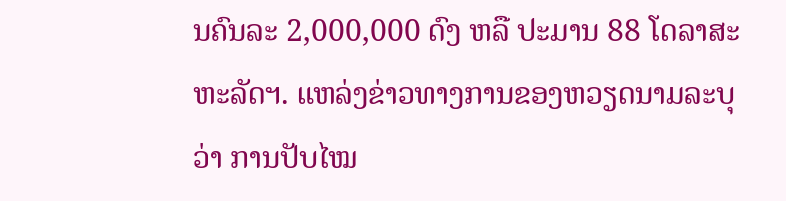ນຄົນລະ 2,000,000 ດົງ ຫລື ປະມານ 88 ໂດລາສະຫະລັດຯ. ແຫລ່ງຂ່າວທາງການຂອງຫວຽດນາມລະບຸວ່າ ການປັບໄໝ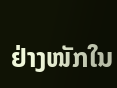ຢ່າງໜັກໃນ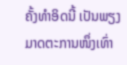ຄັ້ງທຳອິດນີ້ ເປັນພຽງມາດຕະການໜຶ່ງເທົ່າ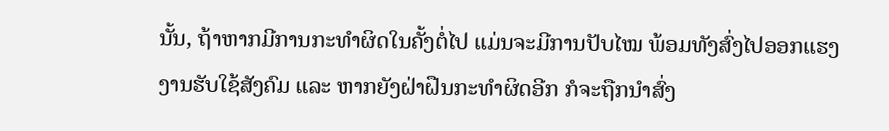ນັ້ນ, ຖ້າຫາກມີການກະທຳຜິດໃນຄັ້ງຕໍ່ໄປ ແມ່ນຈະມີການປັບໄໝ ພ້ອມທັງສົ່ງໄປອອກແຮງງານຮັບໃຊ້ສັງຄົມ ແລະ ຫາກຍັງຝ່າຝືນກະທຳຜິດອີກ ກໍຈະຖືກນຳສົ່ງ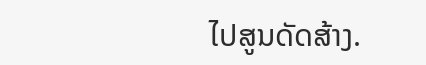ໄປສູນດັດສ້າງ.